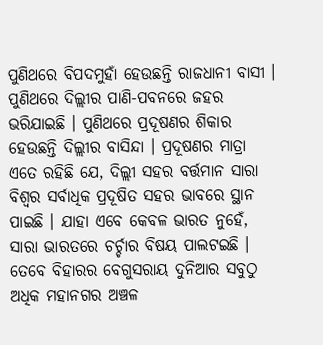ପୁଣିଥରେ ବିପଦମୁହାଁ ହେଉଛନ୍ତି ରାଜଧାନୀ ବାସୀ । ପୁଣିଥରେ ଦିଲ୍ଲୀର ପାଣି-ପବନରେ ଜହର ଭରିଯାଇଛି । ପୁଣିଥରେ ପ୍ରଦୂଷଣର ଶିକାର ହେଉଛନ୍ତି ଦିଲ୍ଲୀର ବାସିନ୍ଦା । ପ୍ରଦୂଷଣର ମାତ୍ରା ଏତେ ରହିଛି ଯେ, ଦିଲ୍ଲୀ ସହର ବର୍ତ୍ତମାନ ସାରା ବିଶ୍ୱର ସର୍ବାଧିକ ପ୍ରଦୂଷିତ ସହର ଭାବରେ ସ୍ଥାନ ପାଇଛି । ଯାହା ଏବେ କେବଳ ଭାରତ ନୁହେଁ, ସାରା ଭାରତରେ ଚର୍ଚ୍ଚାର ବିଷୟ ପାଲଟଇଛି । ତେବେ ବିହାରର ବେଗୁସରାୟ ଦୁନିଆର ସବୁଠୁ ଅଧିକ ମହାନଗର ଅଞ୍ଚଳ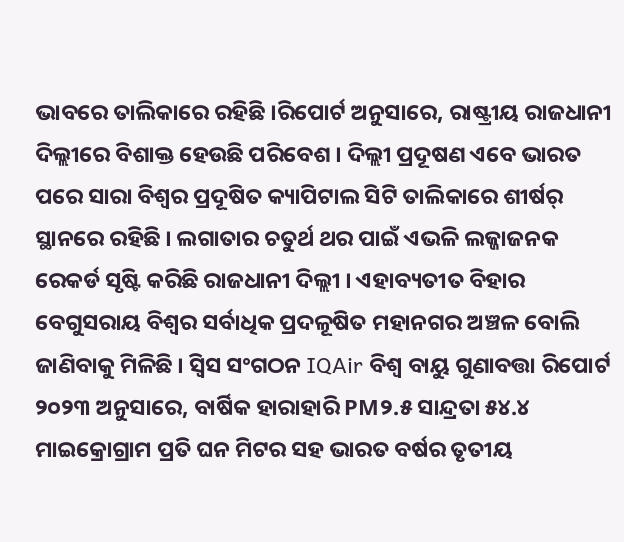ଭାବରେ ତାଲିକାରେ ରହିଛି ।ରିପୋର୍ଟ ଅନୁସାରେ, ରାଷ୍ଟ୍ରୀୟ ରାଜଧାନୀ ଦିଲ୍ଲୀରେ ବିଶାକ୍ତ ହେଉଛି ପରିବେଶ । ଦିଲ୍ଲୀ ପ୍ରଦୂଷଣ ଏବେ ଭାରତ ପରେ ସାରା ବିଶ୍ୱର ପ୍ରଦୂଷିତ କ୍ୟାପିଟାଲ ସିଟି ତାଲିକାରେ ଶୀର୍ଷର୍ ସ୍ଥାନରେ ରହିଛି । ଲଗାତାର ଚତୁର୍ଥ ଥର ପାଇଁ ଏଭଳି ଲଜ୍ଜାଜନକ ରେକର୍ଡ ସୃଷ୍ଟି କରିଛି ରାଜଧାନୀ ଦିଲ୍ଲୀ । ଏହାବ୍ୟତୀତ ବିହାର ବେଗୁସରାୟ ବିଶ୍ୱର ସର୍ବାଧିକ ପ୍ରଦଳୂଷିତ ମହାନଗର ଅଞ୍ଚଳ ବୋଲି ଜାଣିବାକୁ ମିଳିଛି । ସ୍ୱିସ ସଂଗଠନ IQAir ବିଶ୍ୱ ବାୟୁ ଗୁଣାବତ୍ତା ରିପୋର୍ଟ ୨୦୨୩ ଅନୁସାରେ, ବାର୍ଷିକ ହାରାହାରି PM୨.୫ ସାନ୍ଦ୍ରତା ୫୪.୪ ମାଇକ୍ରୋଗ୍ରାମ ପ୍ରତି ଘନ ମିଟର ସହ ଭାରତ ବର୍ଷର ତୃତୀୟ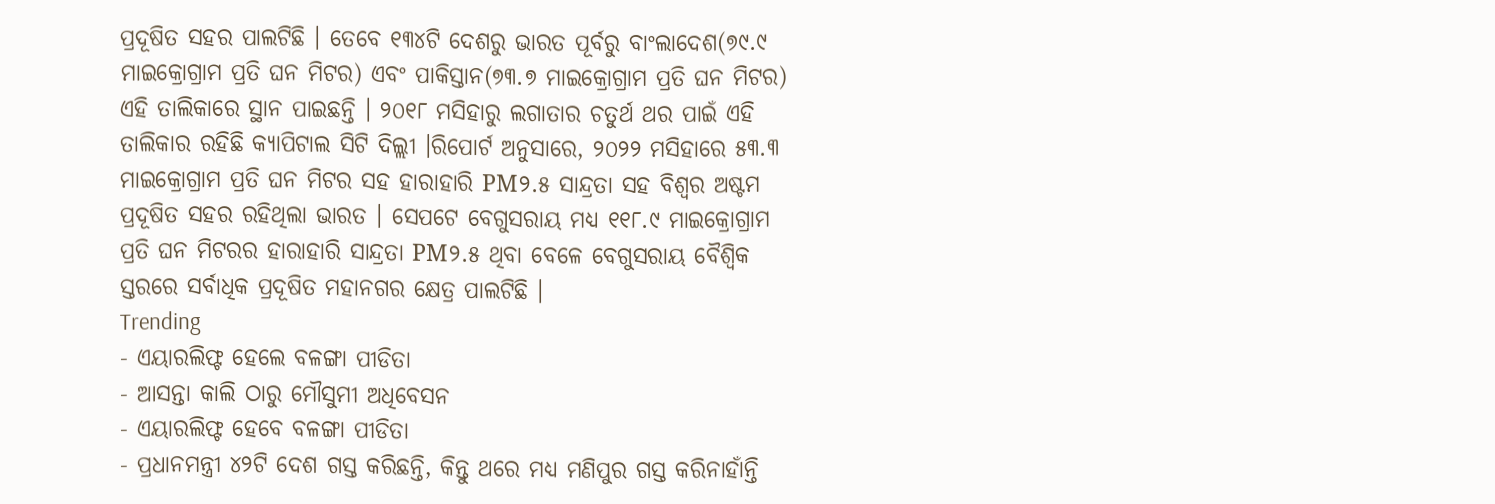ପ୍ରଦୂଷିତ ସହର ପାଲଟିଛି । ତେବେ ୧୩୪ଟି ଦେଶରୁ ଭାରତ ପୂର୍ବରୁ ବାଂଲାଦେଶ(୭୯.୯ ମାଇକ୍ରୋଗ୍ରାମ ପ୍ରତି ଘନ ମିଟର) ଏବଂ ପାକିସ୍ତାନ(୭୩.୭ ମାଇକ୍ରୋଗ୍ରାମ ପ୍ରତି ଘନ ମିଟର) ଏହି ତାଲିକାରେ ସ୍ଥାନ ପାଇଛନ୍ତି । ୨୦୧୮ ମସିହାରୁ ଲଗାତାର ଚତୁର୍ଥ ଥର ପାଇଁ ଏହି ତାଲିକାର ରହିଛି କ୍ୟାପିଟାଲ ସିଟି ଦିଲ୍ଲୀ ।ରିପୋର୍ଟ ଅନୁସାରେ, ୨୦୨୨ ମସିହାରେ ୫୩.୩ ମାଇକ୍ରୋଗ୍ରାମ ପ୍ରତି ଘନ ମିଟର ସହ ହାରାହାରି PM୨.୫ ସାନ୍ଦ୍ରତା ସହ ବିଶ୍ୱର ଅଷ୍ଟମ ପ୍ରଦୂଷିତ ସହର ରହିଥିଲା ଭାରତ । ସେପଟେ ବେଗୁସରାୟ ମଧ୍ୟ ୧୧୮.୯ ମାଇକ୍ରୋଗ୍ରାମ ପ୍ରତି ଘନ ମିଟରର ହାରାହାରି ସାନ୍ଦ୍ରତା PM୨.୫ ଥିବା ବେଳେ ବେଗୁସରାୟ ବୈଶ୍ୱିକ ସ୍ତରରେ ସର୍ବାଧିକ ପ୍ରଦୂଷିତ ମହାନଗର କ୍ଷେତ୍ର ପାଲଟିଛି ।
Trending
- ଏୟାରଲିଫ୍ଟ ହେଲେ ବଳଙ୍ଗା ପୀଡିତା
- ଆସନ୍ତା କାଲି ଠାରୁ ମୌସୁମୀ ଅଧିବେସନ
- ଏୟାରଲିଫ୍ଟ ହେବେ ବଳଙ୍ଗା ପୀଡିତା
- ପ୍ରଧାନମନ୍ତ୍ରୀ ୪୨ଟି ଦେଶ ଗସ୍ତ କରିଛନ୍ତି, କିନ୍ତୁ ଥରେ ମଧ୍ୟ ମଣିପୁର ଗସ୍ତ କରିନାହାଁନ୍ତି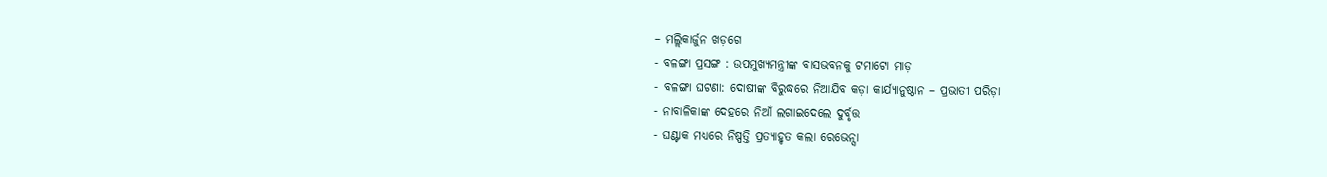– ମଲ୍ଲିକାର୍ଜୁନ ଖଡ଼ଗେ
- ବଳଙ୍ଗା ପ୍ରସଙ୍ଗ : ଉପମୁଖ୍ୟମନ୍ତ୍ରୀଙ୍କ ବାସଭବନକୁ ଟମାଟୋ ମାଡ଼
- ବଳଙ୍ଗା ଘଟଣା: ଦୋଷୀଙ୍କ ବିରୁଦ୍ଧରେ ନିଆଯିବ କଡ଼ା କାର୍ଯ୍ୟାନୁଷ୍ଠାନ – ପ୍ରଭାତୀ ପରିଡ଼ା
- ନାବାଳିକାଙ୍କ ଦେହରେ ନିଆଁ ଲଗାଇଦେଲେ ଦୁର୍ବୃତ୍ତ
- ଘଣ୍ଟାକ ମଧ୍ୟରେ ନିଷ୍ପତ୍ତି ପ୍ରତ୍ୟାହୃତ କଲା ରେଭେନ୍ସା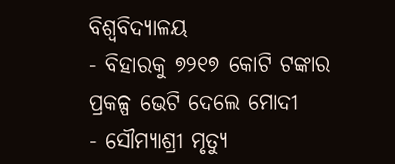ବିଶ୍ବବିଦ୍ୟାଳୟ
- ବିହାରକୁ ୭୨୧୭ କୋଟି ଟଙ୍କାର ପ୍ରକଳ୍ପ ଭେଟି ଦେଲେ ମୋଦୀ
- ସୌମ୍ୟାଶ୍ରୀ ମୃତ୍ୟୁ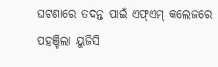ଘଟଣାରେ ତଦନ୍ତ ପାଇଁ ଏଫ୍ଏମ୍ କଲେଜରେ ପହଞ୍ଚିଲା ୟୁଜିସି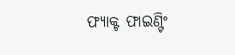ଫ୍ୟାକ୍ଟ ଫାଇଣ୍ଟିଂ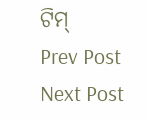ଟିମ୍
Prev Post
Next Post